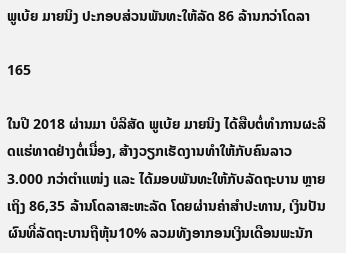ພູເບ້ຍ ມາຍນິງ ປະກອບສ່ວນພັນທະໃຫ້ລັດ 86 ລ້ານກວ່າໂດລາ

165

ໃນປີ 2018 ຜ່ານມາ ບໍລິສັດ ພູເບ້ຍ ມາຍນິງ ໄດ້ສືບຕໍ່ທຳການຜະລິດແຮ່ທາດຢ່າງຕໍ່ເນື່ອງ, ສ້າງວຽກເຮັດງານທຳໃຫ້ກັບຄົນລາວ 3.000 ກວ່າຕຳແໜ່ງ ແລະ ໄດ້ມອບພັນທະໃຫ້ກັບລັດຖະບານ ຫຼາຍເຖິງ 86,35 ລ້ານໂດລາສະຫະລັດ ໂດຍຜ່ານຄ່າສຳປະທານ, ເງິນປັນຜົນທີ່ລັດຖະບານຖືຫຸ້ນ10% ລວມທັງອາກອນເງິນເດືອນພະນັກ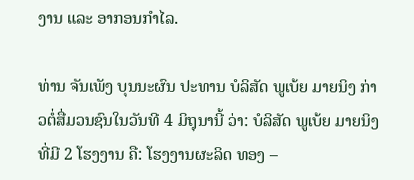ງານ ແລະ ອາກອນກໍາໄລ.

ທ່ານ ຈັນເພັງ ບຸນນະຜົນ ປະທານ ບໍລິສັດ ພູເບ້ຍ ມາຍນິງ ກ່າວຕໍ່ສື່ມວນຊົນໃນວັນທີ 4 ມິຖຸນານີ້ ວ່າ: ບໍລິສັດ ພູເບ້ຍ ມາຍນິງ ທີ່ມີ 2 ໂຮງງານ ຄື: ໂຮງງານຜະລິດ ທອງ –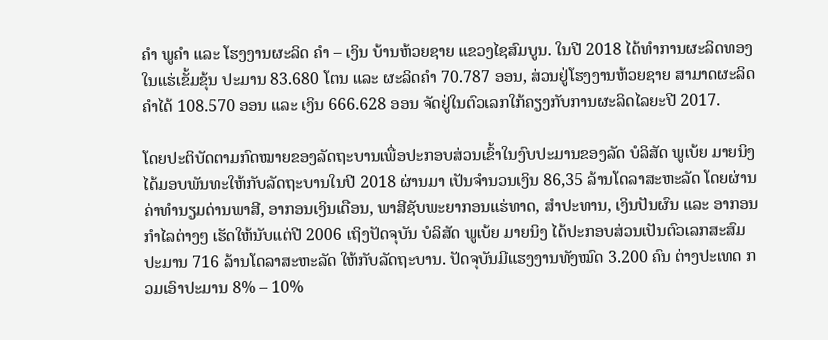ຄຳ ພູຄຳ ແລະ ໂຮງງານຜະລິດ ຄຳ – ເງິນ ບ້ານຫ້ວຍຊາຍ ແຂວງໄຊສົມບູນ. ໃນປີ 2018 ໄດ້ທຳການຜະລິດທອງໃນແຮ່ເຂັ້ມຂຸ້ນ ປະມານ 83.680 ໂຕນ ແລະ ຜະລິດຄໍາ 70.787 ອອນ, ສ່ວນຢູ່ໂຮງງານຫ້ວຍຊາຍ ສາມາດຜະລິດຄໍາໄດ້ 108.570 ອອນ ແລະ ເງິນ 666.628 ອອນ ຈັດຢູ່ໃນຕົວເລກໃກ້ຄຽງກັບການຜະລິດໄລຍະປີ 2017.

ໂດຍປະຕິບັດຕາມກົດໝາຍຂອງລັດຖະບານເພື່ອປະກອບສ່ວນເຂົ້າໃນງົບປະມານຂອງລັດ ບໍລິສັດ ພູເບ້ຍ ມາຍນິງ ໄດ້ມອບພັນທະໃຫ້ກັບລັດຖະບານໃນປີ 2018 ຜ່ານມາ ເປັນຈຳນວນເງິນ 86,35 ລ້ານໂດລາສະຫະລັດ ໂດຍຜ່ານຄ່າທໍານຽມດ່ານພາສີ, ອາກອນເງິນເດືອນ, ພາສີຊັບພະຍາກອນແຮ່ທາດ, ສຳປະທານ, ເງິນປັນຜົນ ແລະ ອາກອນກຳໄລຕ່າງໆ ເຮັດໃຫ້ນັບແຕ່ປີ 2006 ເຖິງປັດຈຸບັນ ບໍລິສັດ ພູເບ້ຍ ມາຍນິງ ໄດ້ປະກອບສ່ວນເປັນຕົວເລກສະສົມປະມານ 716 ລ້ານໂດລາສະຫະລັດ ໃຫ້ກັບລັດຖະບານ. ປັດຈຸບັນມີແຮງງານທັງໝົດ 3.200 ຄົນ ຕ່າງປະເທດ ກວມເອົາປະມານ 8% – 10%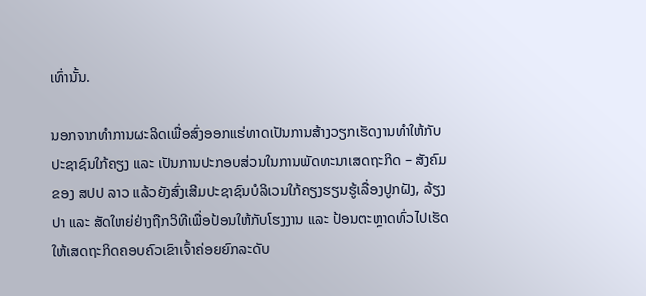ເທົ່ານັ້ນ.

ນອກຈາກທຳການຜະລິດເພື່ອສົ່ງອອກແຮ່ທາດເປັນການສ້າງວຽກເຮັດງານທຳໃຫ້ກັບປະຊາຊົນໃກ້ຄຽງ ແລະ ເປັນການປະກອບສ່ວນໃນການພັດທະນາເສດຖະກິດ – ສັງຄົມ ຂອງ ສປປ ລາວ ແລ້ວຍັງສົ່ງເສີມປະຊາຊົນບໍລິເວນໃກ້ຄຽງຮຽນຮູ້ເລື່ອງປູກຝັງ, ລ້ຽງປາ ແລະ ສັດໃຫຍ່ຢ່າງຖືກວິທີເພື່ອປ້ອນໃຫ້ກັບໂຮງງານ ແລະ ປ້ອນຕະຫຼາດທົ່ວໄປເຮັດໃຫ້ເສດຖະກິດຄອບຄົວເຂົາເຈົ້າຄ່ອຍຍົກລະດັບ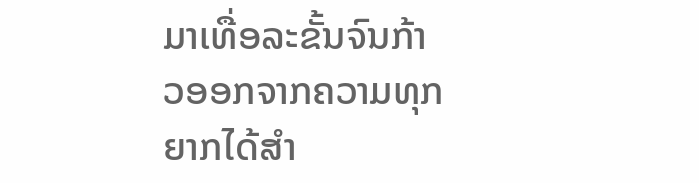ມາເທື່ອລະຂັ້ນຈົນກ້າວອອກຈາກຄວາມທຸກຍາກໄດ້ສຳ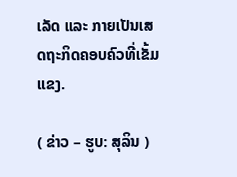ເລັດ ແລະ ກາຍເປັນເສດຖະກິດຄອບຄົວທີ່ເຂັ້ມແຂງ.

( ຂ່າວ – ຮູບ: ສຸລິນ )